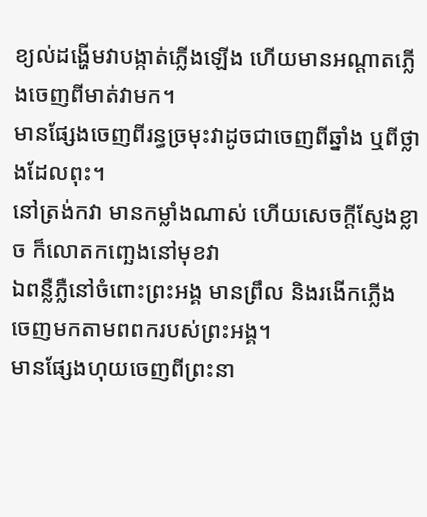ខ្យល់ដង្ហើមវាបង្កាត់ភ្លើងឡើង ហើយមានអណ្ដាតភ្លើងចេញពីមាត់វាមក។
មានផ្សែងចេញពីរន្ធច្រមុះវាដូចជាចេញពីឆ្នាំង ឬពីថ្លាងដែលពុះ។
នៅត្រង់កវា មានកម្លាំងណាស់ ហើយសេចក្ដីស្ញែងខ្លាច ក៏លោតកញ្ឆេងនៅមុខវា
ឯពន្លឺភ្លឺនៅចំពោះព្រះអង្គ មានព្រឹល និងរងើកភ្លើង ចេញមកតាមពពករបស់ព្រះអង្គ។
មានផ្សែងហុយចេញពីព្រះនា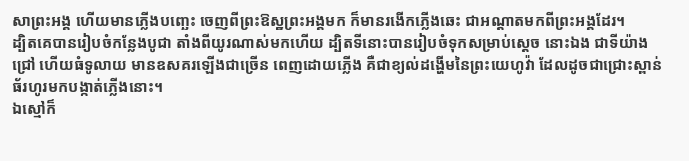សាព្រះអង្គ ហើយមានភ្លើងបញ្ឆេះ ចេញពីព្រះឱស្ឋព្រះអង្គមក ក៏មានរងើកភ្លើងឆេះ ជាអណ្ដាតមកពីព្រះអង្គដែរ។
ដ្បិតគេបានរៀបចំកន្លែងបូជា តាំងពីយូរណាស់មកហើយ ដ្បិតទីនោះបានរៀបចំទុកសម្រាប់ស្តេច នោះឯង ជាទីយ៉ាងជ្រៅ ហើយធំទូលាយ មានឧសគរឡើងជាច្រើន ពេញដោយភ្លើង គឺជាខ្យល់ដង្ហើមនៃព្រះយេហូវ៉ា ដែលដូចជាជ្រោះស្ពាន់ធ័រហូរមកបង្កាត់ភ្លើងនោះ។
ឯស្មៅក៏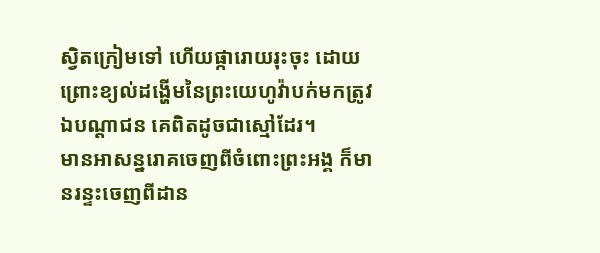ស្វិតក្រៀមទៅ ហើយផ្ការោយរុះចុះ ដោយព្រោះខ្យល់ដង្ហើមនៃព្រះយេហូវ៉ាបក់មកត្រូវ ឯបណ្ដាជន គេពិតដូចជាស្មៅដែរ។
មានអាសន្នរោគចេញពីចំពោះព្រះអង្គ ក៏មានរន្ទះចេញពីដាន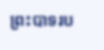ព្រះបាទរប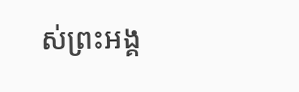ស់ព្រះអង្គ